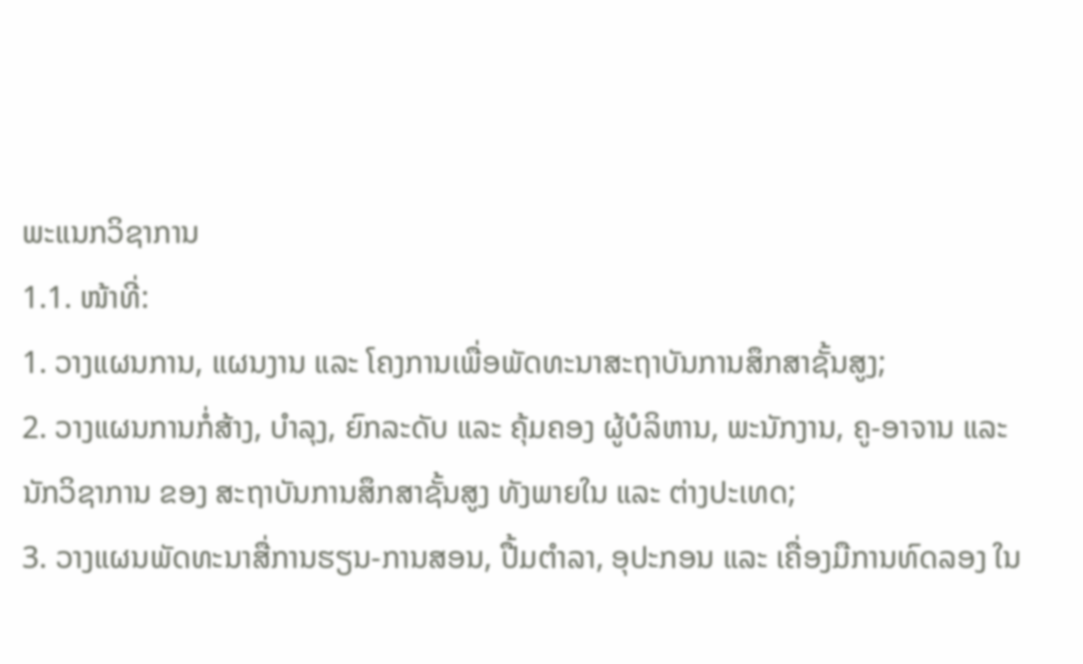ພະແນກວິຊາການ
1.1. ໜ້າທີ່:
1. ວາງແຜນການ, ແຜນງານ ແລະ ໂຄງການເພື່ອພັດທະນາສະຖາບັນການສຶກສາຊັ້ນສູງ;
2. ວາງແຜນການກໍ່ສ້າງ, ບຳລຸງ, ຍົກລະດັບ ແລະ ຄຸ້ມຄອງ ຜູ້ບໍລິຫານ, ພະນັກງານ, ຄູ-ອາຈານ ແລະ ນັກວິຊາການ ຂອງ ສະຖາບັນການສຶກສາຊັ້ນສູງ ທັງພາຍໃນ ແລະ ຕ່າງປະເທດ;
3. ວາງແຜນພັດທະນາສື່ການຮຽນ-ການສອນ, ປື້ມຕຳລາ, ອຸປະກອນ ແລະ ເຄື່ອງມືການທົດລອງ ໃນ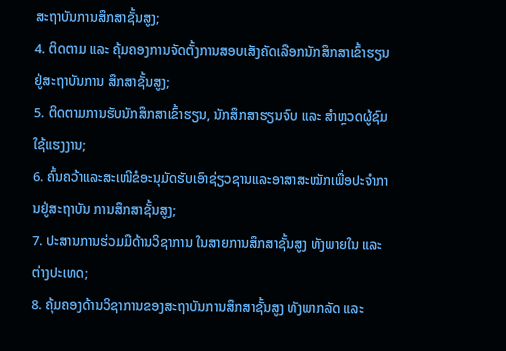ສະຖາບັນການສຶກສາຊັ້ນສູງ;
4. ຕິດຕາມ ແລະ ຄຸ້ມຄອງການຈັດຕັ້ງການສອບເສັງຄັດເລືອກນັກສຶກສາເຂົ້າຮຽນຢູ່ສະຖາບັນການ ສຶກສາຊັ້ນສູງ;
5. ຕິດຕາມການຮັບນັກສຶກສາເຂົ້າຮຽນ, ນັກສຶກສາຮຽນຈົບ ແລະ ສຳຫຼວດຜູ້ຊົມໃຊ້ແຮງງານ;
6. ຄົ້ນຄວ້າແລະສະເໜີຂໍອະນຸມັດຮັບເອົາຊ່ຽວຊານແລະອາສາສະໝັກເພື່ອປະຈຳການຢູ່ສະຖາບັນ ການສຶກສາຊັ້ນສູງ;
7. ປະສານການຮ່ວມມືດ້ານວິຊາການ ໃນສາຍການສຶກສາຊັ້ນສູງ ທັງພາຍໃນ ແລະ ຕ່າງປະເທດ;
8. ຄຸ້ມຄອງດ້ານວິຊາການຂອງສະຖາບັນການສຶກສາຊັ້ນສູງ ທັງພາກລັດ ແລະ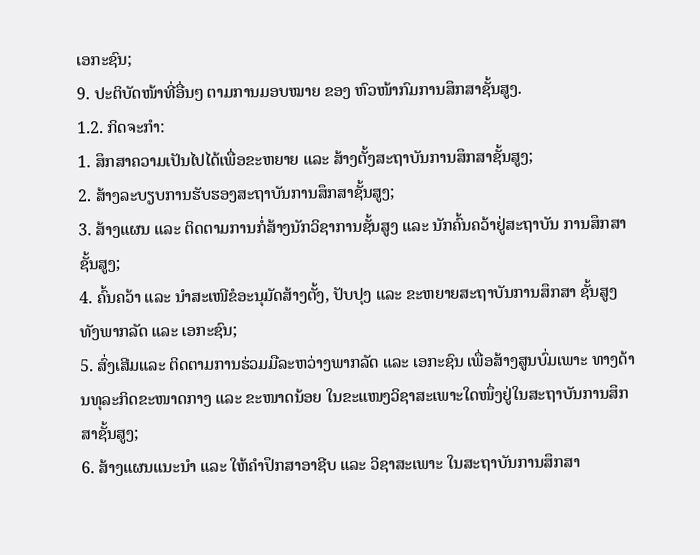ເອກະຊົນ;
9. ປະຕິບັດໜ້າທີ່ອື່ນໆ ຕາມການມອບໝາຍ ຂອງ ຫົວໜ້າກົມການສຶກສາຊັ້ນສູງ.
1.2. ກິດຈະກຳ:
1. ສຶກສາຄວາມເປັນໄປໄດ້ເພື່ອຂະຫຍາຍ ແລະ ສ້າງຕັ້ງສະຖາບັນການສຶກສາຊັ້ນສູງ;
2. ສ້າງລະບຽບການຮັບຮອງສະຖາບັນການສຶກສາຊັ້ນສູງ;
3. ສ້າງແຜນ ແລະ ຕິດຕາມການກໍ່ສ້າງນັກວິຊາການຊັ້ນສູງ ແລະ ນັກຄົ້ນຄວ້າຢູ່ສະຖາບັນ ການສຶກສາຊັ້ນສູງ;
4. ຄົ້ນຄວ້າ ແລະ ນຳສະເໜີຂໍອະນຸມັດສ້າງຕັ້ງ, ປັບປຸງ ແລະ ຂະຫຍາຍສະຖາບັນການສຶກສາ ຊັ້ນສູງ ທັງພາກລັດ ແລະ ເອກະຊົນ;
5. ສົ່ງເສີມແລະ ຕິດຕາມການຮ່ວມມືລະຫວ່າງພາກລັດ ແລະ ເອກະຊົນ ເພື່ອສ້າງສູນບົ່ມເພາະ ທາງດ້ານທຸລະກິດຂະໜາດກາງ ແລະ ຂະໜາດນ້ອຍ ໃນຂະແໜງວິຊາສະເພາະໃດໜຶ່ງຢູ່ໃນສະຖາບັນການສຶກສາຊັ້ນສູງ;
6. ສ້າງແຜນແນະນຳ ແລະ ໃຫ້ຄຳປຶກສາອາຊີບ ແລະ ວິຊາສະເພາະ ໃນສະຖາບັນການສຶກສາ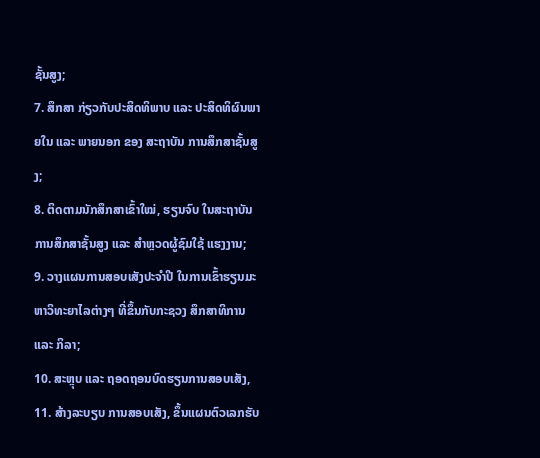ຊັ້ນສູງ;
7. ສຶກສາ ກ່ຽວກັບປະສິດທິພາບ ແລະ ປະສິດທິຜົນພາຍໃນ ແລະ ພາຍນອກ ຂອງ ສະຖາບັນ ການສຶກສາຊັ້ນສູງ;
8. ຕິດຕາມນັກສຶກສາເຂົ້າໃໝ່, ຮຽນຈົບ ໃນສະຖາບັນການສຶກສາຊັ້ນສູງ ແລະ ສຳຫຼວດຜູ້ຊົມໃຊ້ ແຮງງານ;
9. ວາງແຜນການສອບເສັງປະຈຳປີ ໃນການເຂົ້າຮຽນມະຫາວິທະຍາໄລຕ່າງໆ ທີ່ຂຶ້ນກັບກະຊວງ ສຶກສາທິການ ແລະ ກິລາ;
10. ສະຫຼຸບ ແລະ ຖອດຖອນບົດຮຽນການສອບເສັງ,
11. ສ້າງລະບຽບ ການສອບເສັງ, ຂຶ້ນແຜນຕົວເລກຮັບ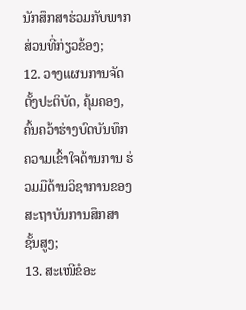ນັກສຶກສາຮ່ວມກັບພາກສ່ວນທີ່ກ່ຽວຂ້ອງ;
12. ວາງແຜນການຈັດຕັ້ງປະຕິບັດ, ຄຸ້ມຄອງ, ຄົ້ນຄວ້າຮ່າງບົດບັນທຶກຄວາມເຂົ້າໃຈດ້ານການ ຮ່ວມມືດ້ານວິຊາການຂອງສະຖາບັນການສຶກສາຊັ້ນສູງ;
13. ສະເໜີຂໍອະ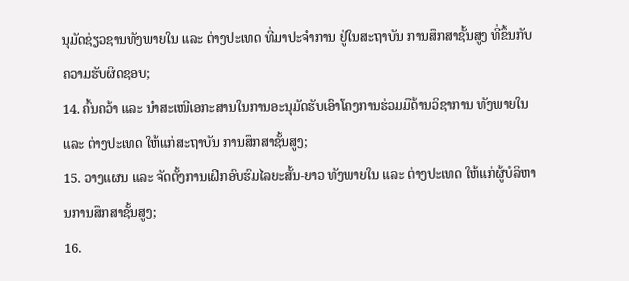ນຸມັດຊ່ຽວຊານທັງພາຍໃນ ແລະ ຕ່າງປະເທດ ທີ່ມາປະຈຳການ ຢູ່ໃນສະຖາບັນ ການສຶກສາຊັ້ນສູງ ທີ່ຂຶ້ນກັບຄວາມຮັບຜິດຊອບ;
14. ຄົ້ນຄວ້າ ແລະ ນຳສະເໜີເອກະສານໃນການອະນຸມັດຮັບເອົາໂຄງການຮ່ວມມືດ້ານວິຊາການ ທັງພາຍໃນ ແລະ ຕ່າງປະເທດ ໃຫ້ແກ່ສະຖາບັນ ການສຶກສາຊັ້ນສູງ;
15. ວາງແຜນ ແລະ ຈັດຕັ້ງການເຝິກອົບຮົມໄລຍະສັ້ນ-ຍາວ ທັງພາຍໃນ ແລະ ຕ່າງປະເທດ ໃຫ້ແກ່ຜູ້ບໍລິຫານການສຶກສາຊັ້ນສູງ;
16.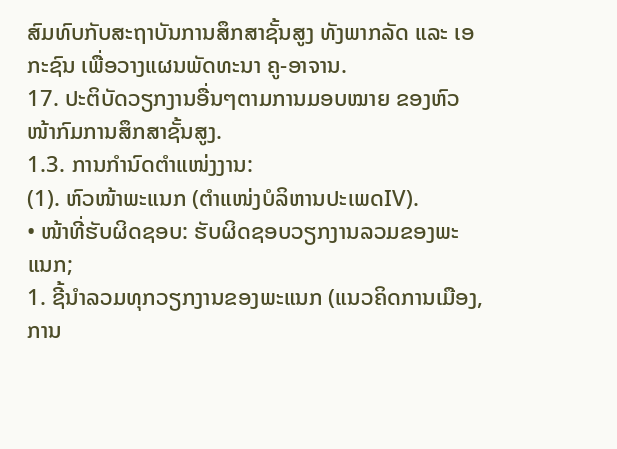ສົມທົບກັບສະຖາບັນການສຶກສາຊັ້ນສູງ ທັງພາກລັດ ແລະ ເອກະຊົນ ເພື່ອວາງແຜນພັດທະນາ ຄູ-ອາຈານ.
17. ປະຕິບັດວຽກງານອື່ນໆຕາມການມອບໝາຍ ຂອງຫົວໜ້າກົມການສຶກສາຊັ້ນສູງ.
1.3. ການກຳນົດຕຳແໜ່ງງານ:
(1). ຫົວໜ້າພະແນກ (ຕຳແໜ່ງບໍລິຫານປະເພດIV).
• ໜ້າທີ່ຮັບຜິດຊອບ: ຮັບຜິດຊອບວຽກງານລວມຂອງພະແນກ;
1. ຊີ້ນຳລວມທຸກວຽກງານຂອງພະແນກ (ແນວຄິດການເມືອງ, ການ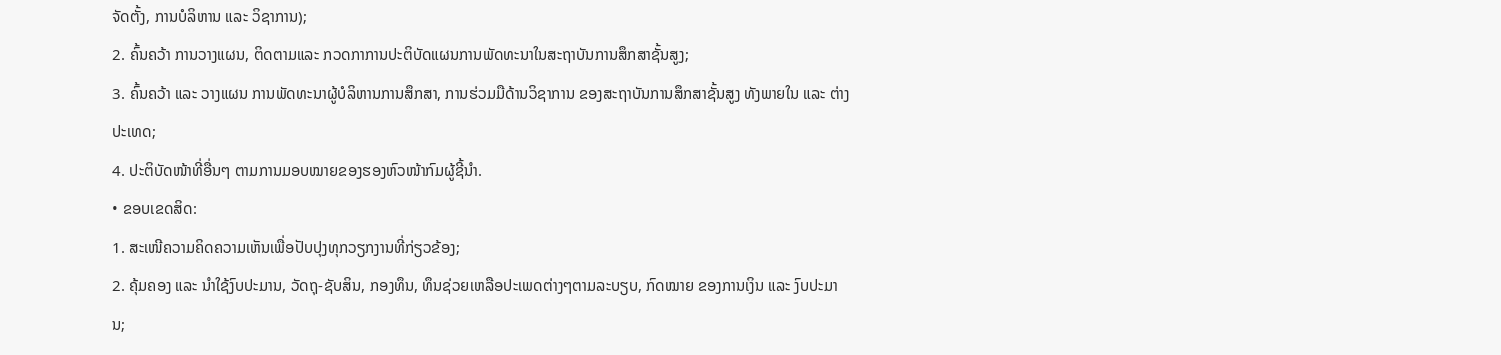ຈັດຕັ້ງ, ການບໍລິຫານ ແລະ ວິຊາການ);
2. ຄົ້ນຄວ້າ ການວາງແຜນ, ຕິດຕາມແລະ ກວດກາການປະຕິບັດແຜນການພັດທະນາໃນສະຖາບັນການສຶກສາຊັ້ນສູງ;
3. ຄົ້ນຄວ້າ ແລະ ວາງແຜນ ການພັດທະນາຜູ້ບໍລິຫານການສຶກສາ, ການຮ່ວມມືດ້ານວິຊາການ ຂອງສະຖາບັນການສຶກສາຊັ້ນສູງ ທັງພາຍໃນ ແລະ ຕ່າງປະເທດ;
4. ປະຕິບັດໜ້າທີ່ອື່ນໆ ຕາມການມອບໝາຍຂອງຮອງຫົວໜ້າກົມຜູ້ຊີ້ນຳ.
• ຂອບເຂດສິດ:
1. ສະເໜີຄວາມຄິດຄວາມເຫັນເພື່ອປັບປຸງທຸກວຽກງານທີ່ກ່ຽວຂ້ອງ;
2. ຄຸ້ມຄອງ ແລະ ນຳໃຊ້ງົບປະມານ, ວັດຖຸ-ຊັບສິນ, ກອງທຶນ, ທຶນຊ່ວຍເຫລືອປະເພດຕ່າງໆຕາມລະບຽບ, ກົດໝາຍ ຂອງການເງິນ ແລະ ງົບປະມານ;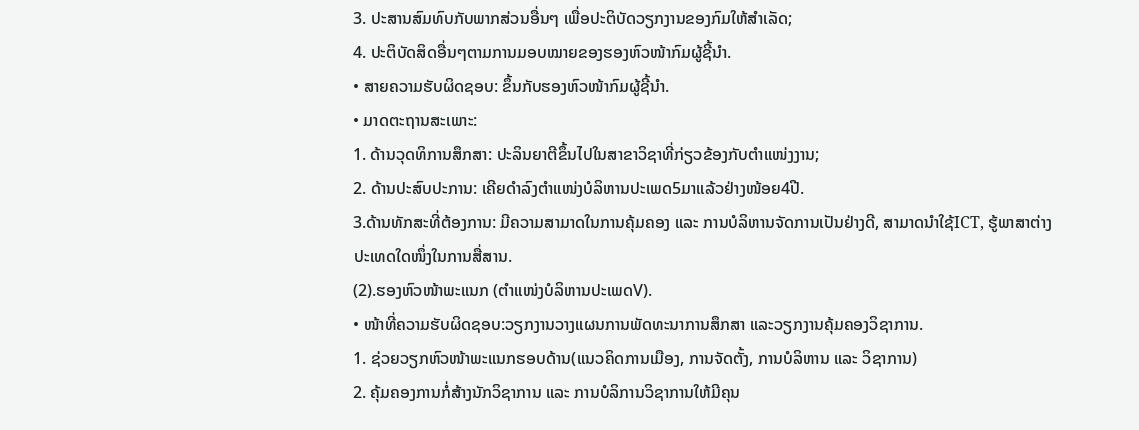3. ປະສານສົມທົບກັບພາກສ່ວນອື່ນໆ ເພື່ອປະຕິບັດວຽກງານຂອງກົມໃຫ້ສຳເລັດ;
4. ປະຕິບັດສິດອື່ນໆຕາມການມອບໝາຍຂອງຮອງຫົວໜ້າກົມຜູ້ຊີ້ນຳ.
• ສາຍຄວາມຮັບຜິດຊອບ: ຂຶ້ນກັບຮອງຫົວໜ້າກົມຜູ້ຊີ້ນຳ.
• ມາດຕະຖານສະເພາະ:
1. ດ້ານວຸດທິການສຶກສາ: ປະລິນຍາຕີຂຶ້ນໄປໃນສາຂາວິຊາທີ່ກ່ຽວຂ້ອງກັບຕຳແໜ່ງງານ;
2. ດ້ານປະສົບປະການ: ເຄີຍດຳລົງຕຳແໜ່ງບໍລິຫານປະເພດ5ມາແລ້ວຢ່າງໜ້ອຍ4ປີ.
3.ດ້ານທັກສະທີ່ຕ້ອງການ: ມີຄວາມສາມາດໃນການຄຸ້ມຄອງ ແລະ ການບໍລິຫານຈັດການເປັນຢ່າງດີ, ສາມາດນຳໃຊ້ICT, ຮູ້ພາສາຕ່າງປະເທດໃດໜຶ່ງໃນການສື່ສານ.
(2).ຮອງຫົວໜ້າພະແນກ (ຕຳແໜ່ງບໍລິຫານປະເພດV).
• ໜ້າທີ່ຄວາມຮັບຜິດຊອບ:ວຽກງານວາງແຜນການພັດທະນາການສຶກສາ ແລະວຽກງານຄຸ້ມຄອງວິຊາການ.
1. ຊ່ວຍວຽກຫົວໜ້າພະແນກຮອບດ້ານ(ແນວຄິດການເມືອງ, ການຈັດຕັ້ງ, ການບໍລິຫານ ແລະ ວິຊາການ)
2. ຄຸ້ມຄອງການກໍ່ສ້າງນັກວິຊາການ ແລະ ການບໍລິການວິຊາການໃຫ້ມີຄຸນ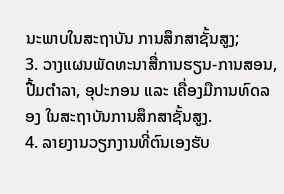ນະພາບໃນສະຖາບັນ ການສຶກສາຊັ້ນສູງ;
3. ວາງແຜນພັດທະນາສື່ການຮຽນ-ການສອນ, ປື້ມຕຳລາ, ອຸປະກອນ ແລະ ເຄື່ອງມືການທົດລອງ ໃນສະຖາບັນການສຶກສາຊັ້ນສູງ.
4. ລາຍງານວຽກງານທີ່ຕົນເອງຮັບ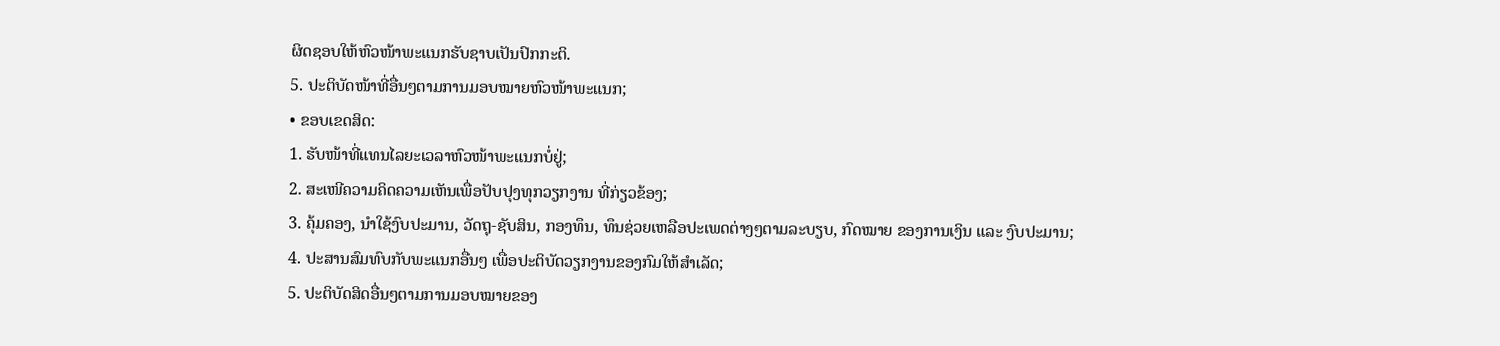ຜິດຊອບໃຫ້ຫົວໜ້າພະແນກຮັບຊາບເປັນປົກກະຕິ.
5. ປະຕິບັດໜ້າທີ່ອື່ນໆຕາມການມອບໝາຍຫົວໜ້າພະແນກ;
• ຂອບເຂດສິດ:
1. ຮັບໜ້າທີ່ແທນໄລຍະເວລາຫົວໜ້າພະແນກບໍ່ຢູ່;
2. ສະເໜີຄວາມຄິດຄວາມເຫັນເພື່ອປັບປຸງທຸກວຽກງານ ທີ່ກ່ຽວຂ້ອງ;
3. ຄຸ້ມຄອງ, ນຳໃຊ້ງົບປະມານ, ວັດຖຸ-ຊັບສິນ, ກອງທຶນ, ທຶນຊ່ວຍເຫລືອປະເພດຕ່າງໆຕາມລະບຽບ, ກົດໝາຍ ຂອງການເງິນ ແລະ ງົບປະມານ;
4. ປະສານສົມທົບກັບພະແນກອື່ນໆ ເພື່ອປະຕິບັດວຽກງານຂອງກົມໃຫ້ສຳເລັດ;
5. ປະຕິບັດສິດອື່ນໆຕາມການມອບໝາຍຂອງ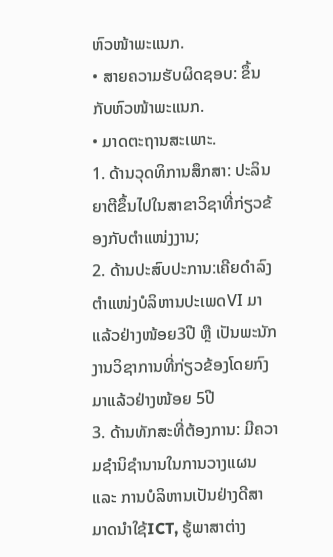ຫົວໜ້າພະແນກ.
• ສາຍຄວາມຮັບຜິດຊອບ: ຂຶ້ນກັບຫົວໜ້າພະແນກ.
• ມາດຕະຖານສະເພາະ.
1. ດ້ານວຸດທິການສຶກສາ: ປະລິນຍາຕີຂຶ້ນໄປໃນສາຂາວິຊາທີ່ກ່ຽວຂ້ອງກັບຕຳແໜ່ງງານ;
2. ດ້ານປະສົບປະການ:ເຄີຍດຳລົງຕຳແໜ່ງບໍລິຫານປະເພດVI ມາແລ້ວຢ່າງໜ້ອຍ3ປີ ຫຼື ເປັນພະນັກ ງານວິຊາການທີ່ກ່ຽວຂ້ອງໂດຍກົງມາແລ້ວຢ່າງໜ້ອຍ 5ປີ
3. ດ້ານທັກສະທີ່ຕ້ອງການ: ມີຄວາມຊຳນິຊຳນານໃນການວາງແຜນ ແລະ ການບໍລິຫານເປັນຢ່າງດີສາມາດນຳໃຊ້ICT, ຮູ້ພາສາຕ່າງ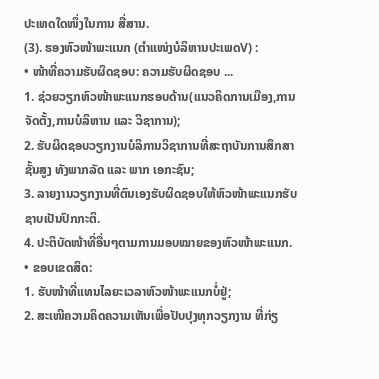ປະເທດໃດໜຶ່ງໃນການ ສື່ສານ.
(3). ຮອງຫົວໜ້າພະແນກ (ຕຳແໜ່ງບໍລິຫານປະເພດV) :
• ໜ້າທີ່ຄວາມຮັບຜິດຊອບ: ຄວາມຮັບຜິດຊອບ ...
1. ຊ່ວຍວຽກຫົວໜ້າພະແນກຮອບດ້ານ(ແນວຄິດການເມືອງ,ການຈັດຕັ້ງ,ການບໍລິຫານ ແລະ ວິຊາການ);
2. ຮັບຜິດຊອບວຽກງານບໍລິການວິຊາການທີ່ສະຖາບັນການສຶກສາຊັ້ນສູງ ທັງພາກລັດ ແລະ ພາກ ເອກະຊົນ;
3. ລາຍງານວຽກງານທີ່ຕົນເອງຮັບຜິດຊອບໃຫ້ຫົວໜ້າພະແນກຮັບຊາບເປັນປົກກະຕິ.
4. ປະຕິບັດໜ້າທີ່ອື່ນໆຕາມການມອບໝາຍຂອງຫົວໜ້າພະແນກ.
• ຂອບເຂດສິດ:
1. ຮັບໜ້າທີ່ແທນໄລຍະເວລາຫົວໜ້າພະແນກບໍ່ຢູ່;
2. ສະເໜີຄວາມຄິດຄວາມເຫັນເພື່ອປັບປຸງທຸກວຽກງານ ທີ່ກ່ຽ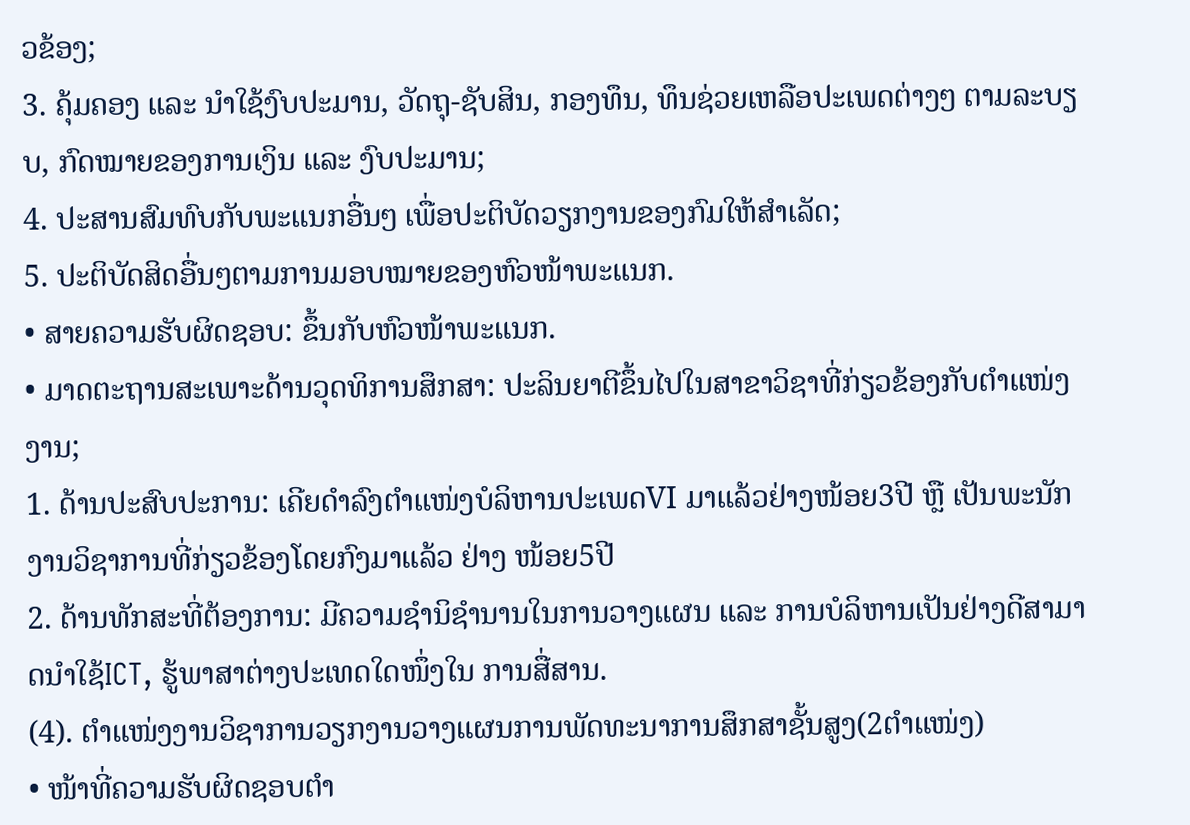ວຂ້ອງ;
3. ຄຸ້ມຄອງ ແລະ ນຳໃຊ້ງົບປະມານ, ວັດຖຸ-ຊັບສິນ, ກອງທຶນ, ທຶນຊ່ວຍເຫລືອປະເພດຕ່າງໆ ຕາມລະບຽບ, ກົດໝາຍຂອງການເງິນ ແລະ ງົບປະມານ;
4. ປະສານສົມທົບກັບພະແນກອື່ນໆ ເພື່ອປະຕິບັດວຽກງານຂອງກົມໃຫ້ສຳເລັດ;
5. ປະຕິບັດສິດອື່ນໆຕາມການມອບໝາຍຂອງຫົວໜ້າພະແນກ.
• ສາຍຄວາມຮັບຜິດຊອບ: ຂຶ້ນກັບຫົວໜ້າພະແນກ.
• ມາດຕະຖານສະເພາະດ້ານວຸດທິການສຶກສາ: ປະລິນຍາຕີຂຶ້ນໄປໃນສາຂາວິຊາທີ່ກ່ຽວຂ້ອງກັບຕຳແໜ່ງງານ;
1. ດ້ານປະສົບປະການ: ເຄີຍດຳລົງຕຳແໜ່ງບໍລິຫານປະເພດVI ມາແລ້ວຢ່າງໜ້ອຍ3ປີ ຫຼື ເປັນພະນັກງານວິຊາການທີ່ກ່ຽວຂ້ອງໂດຍກົງມາແລ້ວ ຢ່າງ ໜ້ອຍ5ປີ
2. ດ້ານທັກສະທີ່ຕ້ອງການ: ມີຄວາມຊຳນິຊຳນານໃນການວາງແຜນ ແລະ ການບໍລິຫານເປັນຢ່າງດີສາມາດນຳໃຊ້ICT, ຮູ້ພາສາຕ່າງປະເທດໃດໜຶ່ງໃນ ການສື່ສານ.
(4). ຕຳແໜ່ງງານວິຊາການວຽກງານວາງແຜນການພັດທະນາການສຶກສາຊັ້ນສູງ(2ຕຳແໜ່ງ)
• ໜ້າທີ່ຄວາມຮັບຜິດຊອບຕຳ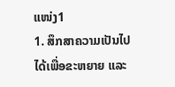ແໜ່ງ1
1. ສຶກສາຄວາມເປັນໄປໄດ້ເພື່ອຂະຫຍາຍ ແລະ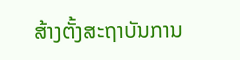ສ້າງຕັ້ງສະຖາບັນການ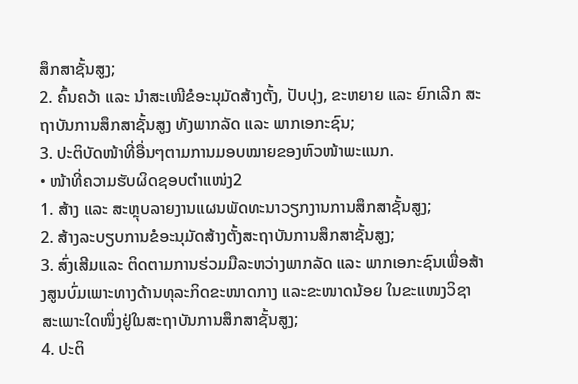ສຶກສາຊັ້ນສູງ;
2. ຄົ້ນຄວ້າ ແລະ ນຳສະເໜີຂໍອະນຸມັດສ້າງຕັ້ງ, ປັບປຸງ, ຂະຫຍາຍ ແລະ ຍົກເລີກ ສະຖາບັນການສຶກສາຊັ້ນສູງ ທັງພາກລັດ ແລະ ພາກເອກະຊົນ;
3. ປະຕິບັດໜ້າທີ່ອື່ນໆຕາມການມອບໝາຍຂອງຫົວໜ້າພະແນກ.
• ໜ້າທີ່ຄວາມຮັບຜິດຊອບຕຳແໜ່ງ2
1. ສ້າງ ແລະ ສະຫຼຸບລາຍງານແຜນພັດທະນາວຽກງານການສຶກສາຊັ້ນສູງ;
2. ສ້າງລະບຽບການຂໍອະນຸມັດສ້າງຕັ້ງສະຖາບັນການສຶກສາຊັ້ນສູງ;
3. ສົ່ງເສີມແລະ ຕິດຕາມການຮ່ວມມືລະຫວ່າງພາກລັດ ແລະ ພາກເອກະຊົນເພື່ອສ້າງສູນບົ່ມເພາະທາງດ້ານທຸລະກິດຂະໜາດກາງ ແລະຂະໜາດນ້ອຍ ໃນຂະແໜງວິຊາສະເພາະໃດໜຶ່ງຢູ່ໃນສະຖາບັນການສຶກສາຊັ້ນສູງ;
4. ປະຕິ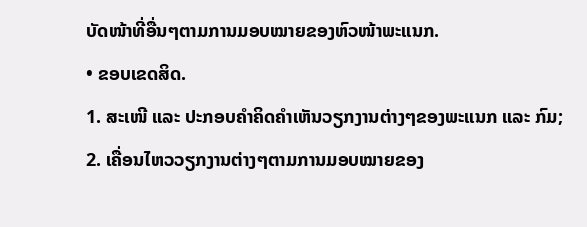ບັດໜ້າທີ່ອື່ນໆຕາມການມອບໝາຍຂອງຫົວໜ້າພະແນກ.
• ຂອບເຂດສິດ.
1. ສະເໜີ ແລະ ປະກອບຄຳຄິດຄຳເຫັນວຽກງານຕ່າງໆຂອງພະແນກ ແລະ ກົມ;
2. ເຄື່ອນໄຫວວຽກງານຕ່າງໆຕາມການມອບໝາຍຂອງ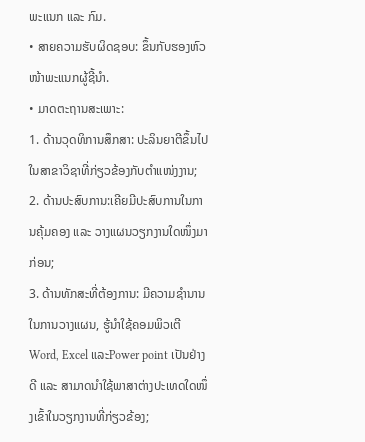ພະແນກ ແລະ ກົມ.
• ສາຍຄວາມຮັບຜິດຊອບ: ຂຶ້ນກັບຮອງຫົວໜ້າພະແນກຜູ້ຊີ້ນຳ.
• ມາດຕະຖານສະເພາະ:
1. ດ້ານວຸດທິການສຶກສາ: ປະລິນຍາຕີຂຶ້ນໄປໃນສາຂາວິຊາທີ່ກ່ຽວຂ້ອງກັບຕຳແໜ່ງງານ;
2. ດ້ານປະສົບການ:ເຄີຍມີປະສົບການໃນການຄຸ້ມຄອງ ແລະ ວາງແຜນວຽກງານໃດໜຶ່ງມາກ່ອນ;
3. ດ້ານທັກສະທີ່ຕ້ອງການ: ມີຄວາມຊຳນານໃນການວາງແຜນ, ຮູ້ນຳໃຊ້ຄອມພິວເຕີWord, Excel ແລະPower point ເປັນຢ່າງດີ ແລະ ສາມາດນຳໃຊ້ພາສາຕ່າງປະເທດໃດໜຶ່ງເຂົ້າໃນວຽກງານທີ່ກ່ຽວຂ້ອງ;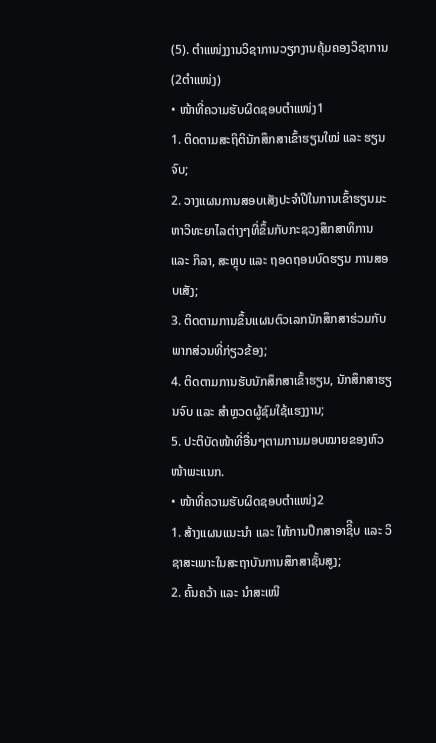(5). ຕຳແໜ່ງງານວິຊາການວຽກງານຄຸ້ມຄອງວິຊາການ (2ຕຳແໜ່ງ)
• ໜ້າທີ່ຄວາມຮັບຜິດຊອບຕຳແໜ່ງ1
1. ຕິດຕາມສະຖິຕິນັກສຶກສາເຂົ້າຮຽນໃໝ່ ແລະ ຮຽນຈົບ;
2. ວາງແຜນການສອບເສັງປະຈຳປີໃນການເຂົ້າຮຽນມະຫາວິທະຍາໄລຕ່າງໆທີ່ຂຶ້ນກັບກະຊວງສຶກສາທິການ ແລະ ກິລາ, ສະຫຼຸບ ແລະ ຖອດຖອນບົດຮຽນ ການສອບເສັງ;
3. ຕິດຕາມການຂຶ້ນແຜນຕົວເລກນັກສຶກສາຮ່ວມກັບພາກສ່ວນທີ່ກ່ຽວຂ້ອງ;
4. ຕິດຕາມການຮັບນັກສຶກສາເຂົ້າຮຽນ, ນັກສຶກສາຮຽນຈົບ ແລະ ສຳຫຼວດຜູ້ຊົມໃຊ້ແຮງງານ;
5. ປະຕິບັດໜ້າທີ່ອື່ນໆຕາມການມອບໝາຍຂອງຫົວໜ້າພະແນກ.
• ໜ້າທີ່ຄວາມຮັບຜິດຊອບຕຳແໜ່ງ2
1. ສ້າງແຜນແນະນຳ ແລະ ໃຫ້ການປຶກສາອາຊິີບ ແລະ ວິຊາສະເພາະໃນສະຖາບັນການສຶກສາຊັ້ນສູງ;
2. ຄົ້ນຄວ້າ ແລະ ນຳສະເໜີ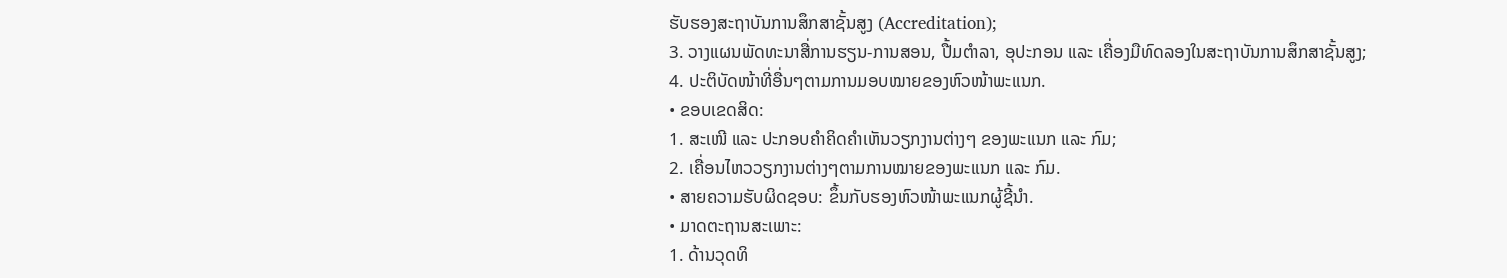ຮັບຮອງສະຖາບັນການສຶກສາຊັ້ນສູງ (Accreditation);
3. ວາງແຜນພັດທະນາສື່ການຮຽນ-ການສອນ, ປື້ມຕຳລາ, ອຸປະກອນ ແລະ ເຄື່ອງມືທົດລອງໃນສະຖາບັນການສຶກສາຊັ້ນສູງ;
4. ປະຕິບັດໜ້າທີ່ອື່ນໆຕາມການມອບໝາຍຂອງຫົວໜ້າພະແນກ.
• ຂອບເຂດສິດ:
1. ສະເໜີ ແລະ ປະກອບຄຳຄິດຄຳເຫັນວຽກງານຕ່າງໆ ຂອງພະແນກ ແລະ ກົມ;
2. ເຄື່ອນໄຫວວຽກງານຕ່າງໆຕາມການໝາຍຂອງພະແນກ ແລະ ກົມ.
• ສາຍຄວາມຮັບຜິດຊອບ: ຂຶ້ນກັບຮອງຫົວໜ້າພະແນກຜູ້ຊີ້ນຳ.
• ມາດຕະຖານສະເພາະ:
1. ດ້ານວຸດທິ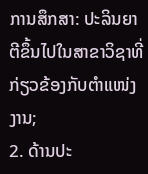ການສຶກສາ: ປະລິນຍາຕີຂຶ້ນໄປໃນສາຂາວິຊາທີ່ກ່ຽວຂ້ອງກັບຕຳແໜ່ງງານ;
2. ດ້ານປະ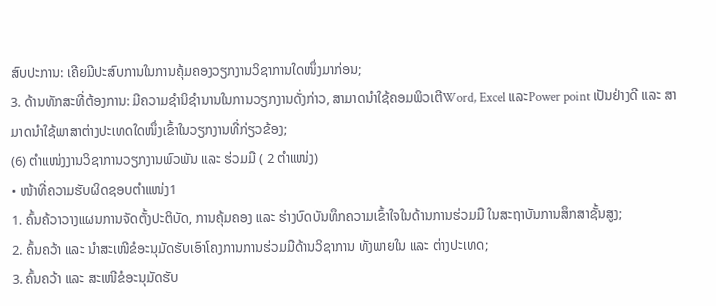ສົບປະການ: ເຄີຍມີປະສົບການໃນການຄຸ້ມຄອງວຽກງານວິຊາການໃດໜຶ່ງມາກ່ອນ;
3. ດ້ານທັກສະທີ່ຕ້ອງການ: ມີຄວາມຊຳນິຊຳນານໃນການວຽກງານດັ່ງກ່າວ, ສາມາດນຳໃຊ້ຄອມພິວເຕີWord, Excel ແລະPower point ເປັນຢ່າງດີ ແລະ ສາມາດນຳໃຊ້ພາສາຕ່າງປະເທດໃດໜຶ່ງເຂົ້າໃນວຽກງານທີ່ກ່ຽວຂ້ອງ;
(6) ຕຳແໜ່ງງານວິຊາການວຽກງານພົວພັນ ແລະ ຮ່ວມມື ( 2 ຕຳແໜ່ງ)
• ໜ້າທີ່ຄວາມຮັບຜິດຊອບຕຳແໜ່ງ1
1. ຄົ້ນຄ້ວາວາງແຜນການຈັດຕັ້ງປະຕິບັດ, ການຄຸ້ມຄອງ ແລະ ຮ່າງບົດບັນທຶກຄວາມເຂົ້າໃຈໃນດ້ານການຮ່ວມມື ໃນສະຖາບັນການສຶກສາຊັ້ນສູງ;
2. ຄົ້ນຄວ້າ ແລະ ນຳສະເໜີຂໍອະນຸມັດຮັບເອົາໂຄງການການຮ່ວມມືດ້ານວິຊາການ ທັງພາຍໃນ ແລະ ຕ່າງປະເທດ;
3. ຄົ້ນຄວ້າ ແລະ ສະເໜີຂໍອະນຸມັດຮັບ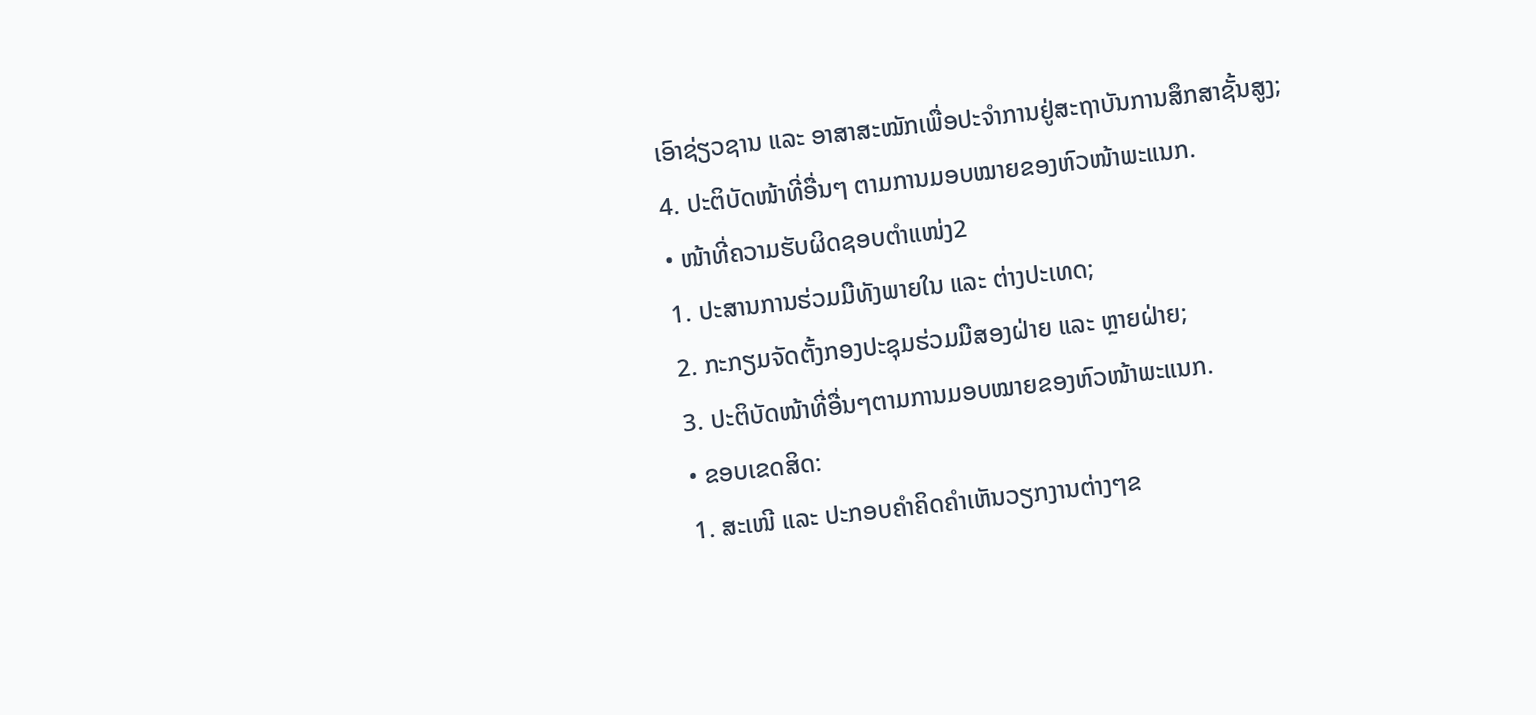ເອົາຊ່ຽວຊານ ແລະ ອາສາສະໝັກເພື່ອປະຈຳການຢູ່ສະຖາບັນການສຶກສາຊັ້ນສູງ;
4. ປະຕິບັດໜ້າທີ່ອື່ນໆ ຕາມການມອບໝາຍຂອງຫົວໜ້າພະແນກ.
• ໜ້າທີ່ຄວາມຮັບຜິດຊອບຕຳແໜ່ງ2
1. ປະສານການຮ່ວມມືທັງພາຍໃນ ແລະ ຕ່າງປະເທດ;
2. ກະກຽມຈັດຕັ້ງກອງປະຊຸມຮ່ວມມືສອງຝ່າຍ ແລະ ຫຼາຍຝ່າຍ;
3. ປະຕິບັດໜ້າທີ່ອື່ນໆຕາມການມອບໝາຍຂອງຫົວໜ້າພະແນກ.
• ຂອບເຂດສິດ:
1. ສະເໜີ ແລະ ປະກອບຄຳຄິດຄຳເຫັນວຽກງານຕ່າງໆຂ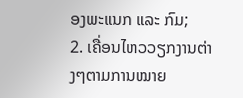ອງພະແນກ ແລະ ກົມ;
2. ເຄື່ອນໄຫວວຽກງານຕ່າງໆຕາມການໝາຍ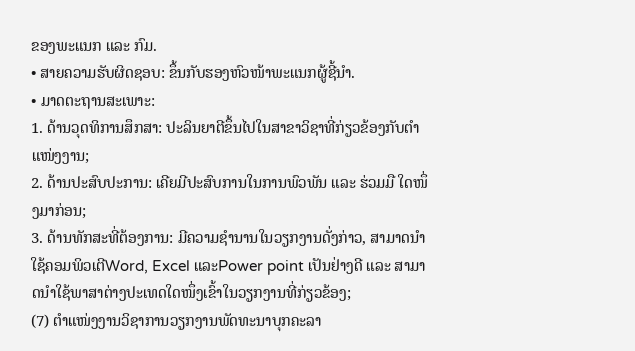ຂອງພະແນກ ແລະ ກົມ.
• ສາຍຄວາມຮັບຜິດຊອບ: ຂຶ້ນກັບຮອງຫົວໜ້າພະແນກຜູ້ຊີ້ນຳ.
• ມາດຕະຖານສະເພາະ:
1. ດ້ານວຸດທິການສຶກສາ: ປະລິນຍາຕີຂຶ້ນໄປໃນສາຂາວິຊາທີ່ກ່ຽວຂ້ອງກັບຕຳແໜ່ງງານ;
2. ດ້ານປະສົບປະການ: ເຄີຍມີປະສົບການໃນການພົວພັນ ແລະ ຮ່ວມມື ໃດໜຶ່ງມາກ່ອນ;
3. ດ້ານທັກສະທີ່ຕ້ອງການ: ມີຄວາມຊຳນານໃນວຽກງານດັ່ງກ່າວ, ສາມາດນຳໃຊ້ຄອມພິວເຕີWord, Excel ແລະPower point ເປັນຢ່າງດີ ແລະ ສາມາດນຳໃຊ້ພາສາຕ່າງປະເທດໃດໜຶ່ງເຂົ້າໃນວຽກງານທີ່ກ່ຽວຂ້ອງ;
(7) ຕຳແໜ່ງງານວິຊາການວຽກງານພັດທະນາບຸກຄະລາ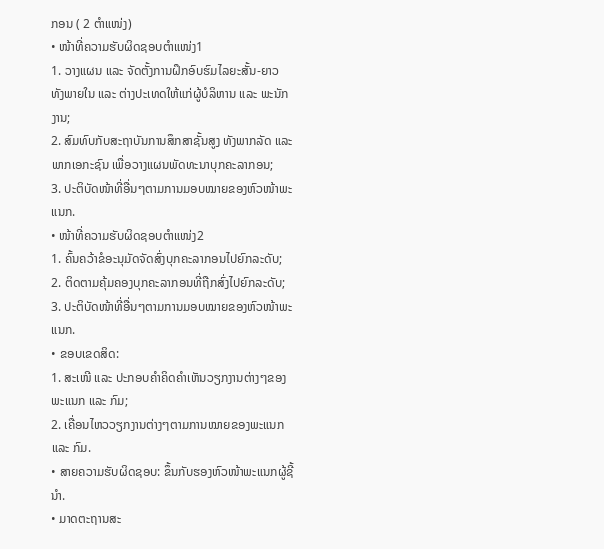ກອນ ( 2 ຕຳແໜ່ງ)
• ໜ້າທີ່ຄວາມຮັບຜິດຊອບຕຳແໜ່ງ1
1. ວາງແຜນ ແລະ ຈັດຕັ້ງການຝຶກອົບຮົມໄລຍະສັ້ນ-ຍາວ ທັງພາຍໃນ ແລະ ຕ່າງປະເທດໃຫ້ແກ່ຜູ້ບໍລິຫານ ແລະ ພະນັກງານ;
2. ສົມທົບກັບສະຖາບັນການສຶກສາຊັ້ນສູງ ທັງພາກລັດ ແລະ ພາກເອກະຊົນ ເພື່ອວາງແຜນພັດທະນາບຸກຄະລາກອນ;
3. ປະຕິບັດໜ້າທີ່ອື່ນໆຕາມການມອບໝາຍຂອງຫົວໜ້າພະແນກ.
• ໜ້າທີ່ຄວາມຮັບຜິດຊອບຕຳແໜ່ງ2
1. ຄົ້ນຄວ້າຂໍອະນຸມັດຈັດສົ່ງບຸກຄະລາກອນໄປຍົກລະດັບ;
2. ຕິດຕາມຄຸ້ມຄອງບຸກຄະລາກອນທີ່ຖືກສົ່ງໄປຍົກລະດັບ;
3. ປະຕິບັດໜ້າທີ່ອື່ນໆຕາມການມອບໝາຍຂອງຫົວໜ້າພະແນກ.
• ຂອບເຂດສິດ:
1. ສະເໜີ ແລະ ປະກອບຄຳຄິດຄຳເຫັນວຽກງານຕ່າງໆຂອງພະແນກ ແລະ ກົມ;
2. ເຄື່ອນໄຫວວຽກງານຕ່າງໆຕາມການໝາຍຂອງພະແນກ ແລະ ກົມ.
• ສາຍຄວາມຮັບຜິດຊອບ: ຂຶ້ນກັບຮອງຫົວໜ້າພະແນກຜູ້ຊີ້ນຳ.
• ມາດຕະຖານສະ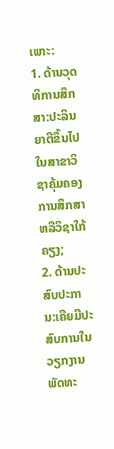ເພາະ:
1. ດ້ານວຸດທິການສຶກສາ:ປະລິນຍາຕີຂຶ້ນໄປໃນສາຂາວິຊາຄຸ້ມຄອງການສຶກສາຫລືວິຊາໃກ້ຄຽງ;
2. ດ້ານປະສົບປະການ:ເຄີຍມີປະສົບການໃນວຽກງານພັດທະ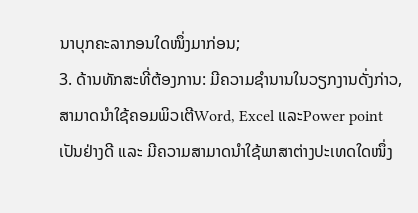ນາບຸກຄະລາກອນໃດໜຶ່ງມາກ່ອນ;
3. ດ້ານທັກສະທີ່ຕ້ອງການ: ມີຄວາມຊຳນານໃນວຽກງານດັ່ງກ່າວ, ສາມາດນຳໃຊ້ຄອມພິວເຕີWord, Excel ແລະPower point ເປັນຢ່າງດີ ແລະ ມີຄວາມສາມາດນຳໃຊ້ພາສາຕ່າງປະເທດໃດໜຶ່ງ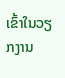ເຂົ້າໃນວຽກງານ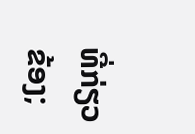ທີ່ກ່ຽວຂ້ອງ;